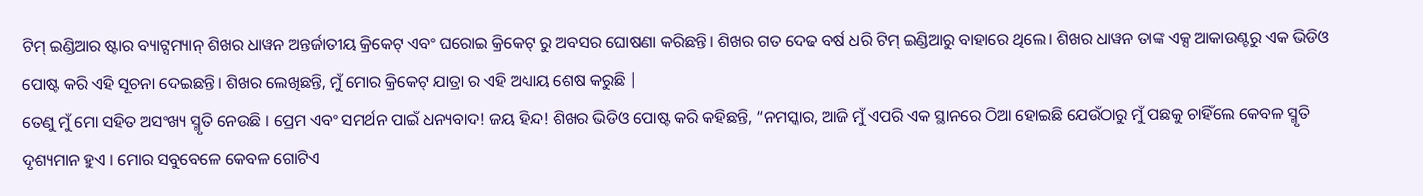ଟିମ୍ ଇଣ୍ଡିଆର ଷ୍ଟାର ବ୍ୟାଟ୍ସମ୍ୟାନ୍ ଶିଖର ଧାୱନ ଅନ୍ତର୍ଜାତୀୟ କ୍ରିକେଟ୍ ଏବଂ ଘରୋଇ କ୍ରିକେଟ୍ ରୁ ଅବସର ଘୋଷଣା କରିଛନ୍ତି। ଶିଖର ଗତ ଦେଢ ବର୍ଷ ଧରି ଟିମ୍ ଇଣ୍ଡିଆରୁ ବାହାରେ ଥିଲେ। ଶିଖର ଧାୱନ ତାଙ୍କ ଏକ୍ସ ଆକାଉଣ୍ଟରୁ ଏକ ଭିଡିଓ ପୋଷ୍ଟ କରି ଏହି ସୂଚନା ଦେଇଛନ୍ତି। ଶିଖର ଲେଖିଛନ୍ତି, ମୁଁ ମୋର କ୍ରିକେଟ୍ ଯାତ୍ରା ର ଏହି ଅଧ୍ୟାୟ ଶେଷ କରୁଛି |
ତେଣୁ ମୁଁ ମୋ ସହିତ ଅସଂଖ୍ୟ ସ୍ମୃତି ନେଉଛି । ପ୍ରେମ ଏବଂ ସମର୍ଥନ ପାଇଁ ଧନ୍ୟବାଦ! ଜୟ ହିନ୍ଦ! ଶିଖର ଭିଡିଓ ପୋଷ୍ଟ କରି କହିଛନ୍ତି, “ନମସ୍କାର, ଆଜି ମୁଁ ଏପରି ଏକ ସ୍ଥାନରେ ଠିଆ ହୋଇଛି ଯେଉଁଠାରୁ ମୁଁ ପଛକୁ ଚାହିଁଲେ କେବଳ ସ୍ମୃତି ଦୃଶ୍ୟମାନ ହୁଏ । ମୋର ସବୁବେଳେ କେବଳ ଗୋଟିଏ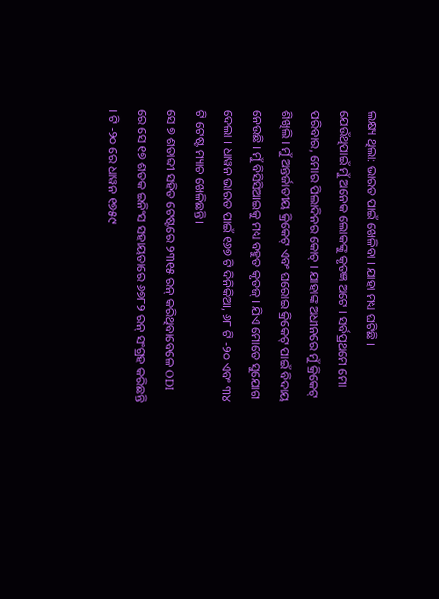ଲକ୍ଷ୍ୟ ଥିଲା: ଭାରତ ପାଇଁ ଖେଳିବା । ଯାହା ମଧ୍ୟ ଘଟିଛି ।
ଯେଉଁଥିପାଇଁ ମୁଁ ଅନେକ ଲୋକଙ୍କୁ କୃତଜ୍ଞ ଅଟେ । ସର୍ବପ୍ରଥମେ ମୋ ପରିବାର, ମୋର ପିଲାଦିନର କୋଚ୍ । ଯାହାଙ୍କ ଅଧୀନରେ ମୁଁ କ୍ରିକେଟ୍ ଶିଖିଲି । ମୁଁ ଅନ୍ତର୍ଜାତୀୟ କ୍ରିକେଟ୍ ଏବଂ ଘରୋଇ କ୍ରିକେଟ୍ ପାଇଁ ବିଦାୟ ନେଉଛି । ମୁଁ ବିସିସିଆଇକୁ ମଧ୍ୟ ବହୁତ କୃତଜ୍ । ଯିଏ ମୋତେ ସୁଯୋଗ ଦେଲା । ଧାୱନ ଭାରତ ପାଇଁ ୧୬୭ ଟି ଦିନିକିଆ, ୬୮ ଟି -୨୦ ଏବଂ ୩୪ ଟି ଟେଷ୍ଟ ମ୍ୟାଚ ଖେଳିଛନ୍ତି।
ସେ ୭ ଶତାବ୍ଦୀ ସହିତ ଟେଷ୍ଟରେ ୨୩୧୫ ରନ୍ କରିଥିବାବେଳେ ODI ରେ ସେ ୧୭ ଶତକ ଇନିଂସ ସହାୟତାରେ ୬୭୮୨ ରନ୍ ସଂଗ୍ରହ କରିଛନ୍ତି । ଟି -୨୦ ରେ ଧାୱନ ୧୭୫୯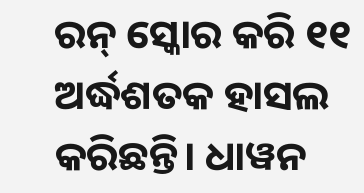ରନ୍ ସ୍କୋର କରି ୧୧ ଅର୍ଦ୍ଧଶତକ ହାସଲ କରିଛନ୍ତି। ଧାୱନ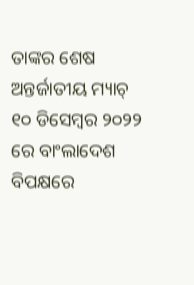ତାଙ୍କର ଶେଷ ଅନ୍ତର୍ଜାତୀୟ ମ୍ୟାଚ୍ ୧୦ ଡିସେମ୍ବର ୨୦୨୨ ରେ ବାଂଲାଦେଶ ବିପକ୍ଷରେ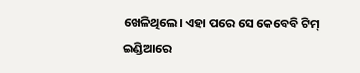ଖେଳିଥିଲେ। ଏହା ପରେ ସେ କେବେବି ଟିମ୍ ଇଣ୍ଡିଆରେ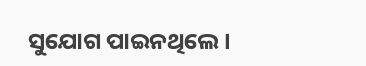ସୁଯୋଗ ପାଇନଥିଲେ।